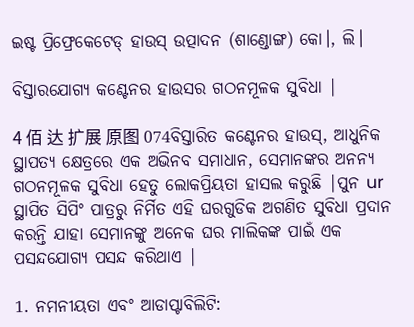ଇଷ୍ଟ ପ୍ରିଫ୍ରେକେଟେଡ୍ ହାଉସ୍ ଉତ୍ପାଦନ (ଶାଣ୍ଡୋଙ୍ଗ) କୋ।, ଲି।

ବିସ୍ତାରଯୋଗ୍ୟ କଣ୍ଟେନର ହାଉସର ଗଠନମୂଳକ ସୁବିଧା |

4 佰 达 扩展 原图 074ବିସ୍ତାରିତ କଣ୍ଟେନର ହାଉସ୍, ଆଧୁନିକ ସ୍ଥାପତ୍ୟ କ୍ଷେତ୍ରରେ ଏକ ଅଭିନବ ସମାଧାନ, ସେମାନଙ୍କର ଅନନ୍ୟ ଗଠନମୂଳକ ସୁବିଧା ହେତୁ ଲୋକପ୍ରିୟତା ହାସଲ କରୁଛି |ପୁନ ur ସ୍ଥାପିତ ସିପିଂ ପାତ୍ରରୁ ନିର୍ମିତ ଏହି ଘରଗୁଡିକ ଅଗଣିତ ସୁବିଧା ପ୍ରଦାନ କରନ୍ତି ଯାହା ସେମାନଙ୍କୁ ଅନେକ ଘର ମାଲିକଙ୍କ ପାଇଁ ଏକ ପସନ୍ଦଯୋଗ୍ୟ ପସନ୍ଦ କରିଥାଏ |

1. ନମନୀୟତା ଏବଂ ଆଡାପ୍ଟାବିଲିଟି: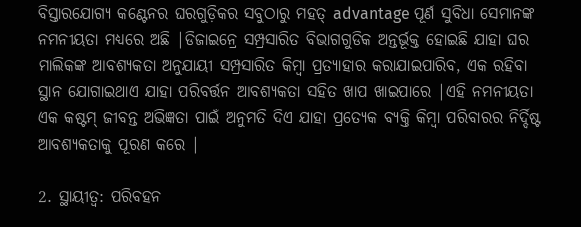ବିସ୍ତାରଯୋଗ୍ୟ କଣ୍ଟେନର ଘରଗୁଡ଼ିକର ସବୁଠାରୁ ମହତ୍ advantage ପୂର୍ଣ ସୁବିଧା ସେମାନଙ୍କ ନମନୀୟତା ମଧ୍ୟରେ ଅଛି |ଡିଜାଇନ୍ରେ ସମ୍ପ୍ରସାରିତ ବିଭାଗଗୁଡିକ ଅନ୍ତର୍ଭୂକ୍ତ ହୋଇଛି ଯାହା ଘର ମାଲିକଙ୍କ ଆବଶ୍ୟକତା ଅନୁଯାୟୀ ସମ୍ପ୍ରସାରିତ କିମ୍ବା ପ୍ରତ୍ୟାହାର କରାଯାଇପାରିବ, ଏକ ରହିବା ସ୍ଥାନ ଯୋଗାଇଥାଏ ଯାହା ପରିବର୍ତ୍ତନ ଆବଶ୍ୟକତା ସହିତ ଖାପ ଖାଇପାରେ |ଏହି ନମନୀୟତା ଏକ କଷ୍ଟମ୍ ଜୀବନ୍ତ ଅଭିଜ୍ଞତା ପାଇଁ ଅନୁମତି ଦିଏ ଯାହା ପ୍ରତ୍ୟେକ ବ୍ୟକ୍ତି କିମ୍ବା ପରିବାରର ନିର୍ଦ୍ଦିଷ୍ଟ ଆବଶ୍ୟକତାକୁ ପୂରଣ କରେ |

2. ସ୍ଥାୟୀତ୍ୱ: ପରିବହନ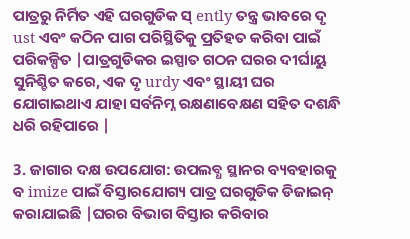ପାତ୍ରରୁ ନିର୍ମିତ ଏହି ଘରଗୁଡିକ ସ୍ ently ତନ୍ତ୍ର ଭାବରେ ଦୃ ust ଏବଂ କଠିନ ପାଗ ପରିସ୍ଥିତିକୁ ପ୍ରତିହତ କରିବା ପାଇଁ ପରିକଳ୍ପିତ |ପାତ୍ରଗୁଡିକର ଇସ୍ପାତ ଗଠନ ଘରର ଦୀର୍ଘାୟୁ ସୁନିଶ୍ଚିତ କରେ, ଏକ ଦୃ urdy ଏବଂ ସ୍ଥାୟୀ ଘର ଯୋଗାଇଥାଏ ଯାହା ସର୍ବନିମ୍ନ ରକ୍ଷଣାବେକ୍ଷଣ ସହିତ ଦଶନ୍ଧି ଧରି ରହିପାରେ |

3. ଜାଗାର ଦକ୍ଷ ଉପଯୋଗ: ଉପଲବ୍ଧ ସ୍ଥାନର ବ୍ୟବହାରକୁ ବ imize ପାଇଁ ବିସ୍ତାରଯୋଗ୍ୟ ପାତ୍ର ଘରଗୁଡିକ ଡିଜାଇନ୍ କରାଯାଇଛି |ଘରର ବିଭାଗ ବିସ୍ତାର କରିବାର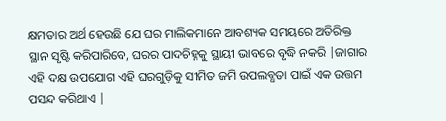କ୍ଷମତାର ଅର୍ଥ ହେଉଛି ଯେ ଘର ମାଲିକମାନେ ଆବଶ୍ୟକ ସମୟରେ ଅତିରିକ୍ତ ସ୍ଥାନ ସୃଷ୍ଟି କରିପାରିବେ, ଘରର ପାଦଚିହ୍ନକୁ ସ୍ଥାୟୀ ଭାବରେ ବୃଦ୍ଧି ନକରି |ଜାଗାର ଏହି ଦକ୍ଷ ଉପଯୋଗ ଏହି ଘରଗୁଡ଼ିକୁ ସୀମିତ ଜମି ଉପଲବ୍ଧତା ପାଇଁ ଏକ ଉତ୍ତମ ପସନ୍ଦ କରିଥାଏ |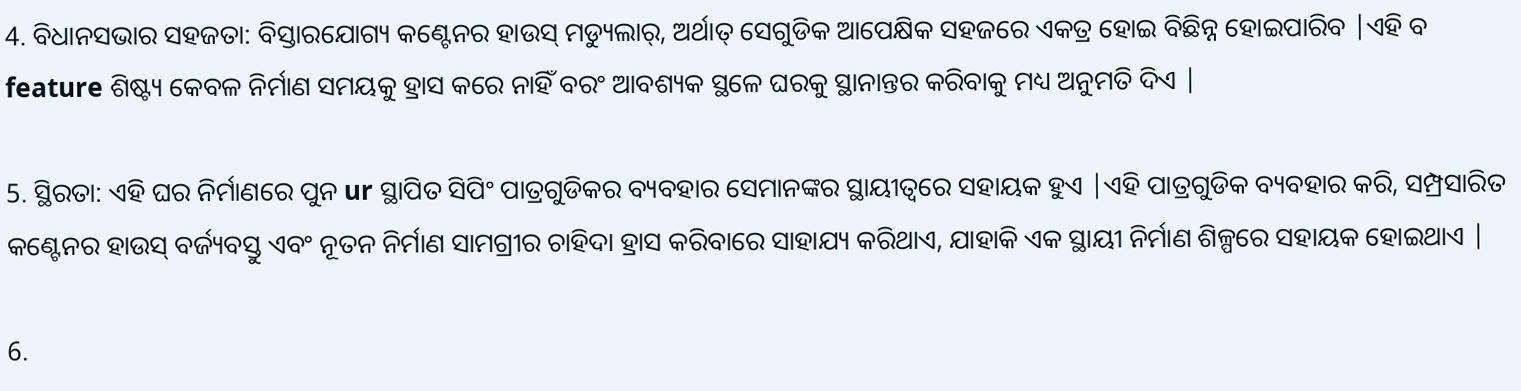4. ବିଧାନସଭାର ସହଜତା: ବିସ୍ତାରଯୋଗ୍ୟ କଣ୍ଟେନର ହାଉସ୍ ମଡ୍ୟୁଲାର୍, ଅର୍ଥାତ୍ ସେଗୁଡିକ ଆପେକ୍ଷିକ ସହଜରେ ଏକତ୍ର ହୋଇ ବିଛିନ୍ନ ହୋଇପାରିବ |ଏହି ବ feature ଶିଷ୍ଟ୍ୟ କେବଳ ନିର୍ମାଣ ସମୟକୁ ହ୍ରାସ କରେ ନାହିଁ ବରଂ ଆବଶ୍ୟକ ସ୍ଥଳେ ଘରକୁ ସ୍ଥାନାନ୍ତର କରିବାକୁ ମଧ୍ୟ ଅନୁମତି ଦିଏ |

5. ସ୍ଥିରତା: ଏହି ଘର ନିର୍ମାଣରେ ପୁନ ur ସ୍ଥାପିତ ସିପିଂ ପାତ୍ରଗୁଡିକର ବ୍ୟବହାର ସେମାନଙ୍କର ସ୍ଥାୟୀତ୍ୱରେ ସହାୟକ ହୁଏ |ଏହି ପାତ୍ରଗୁଡିକ ବ୍ୟବହାର କରି, ସମ୍ପ୍ରସାରିତ କଣ୍ଟେନର ହାଉସ୍ ବର୍ଜ୍ୟବସ୍ତୁ ଏବଂ ନୂତନ ନିର୍ମାଣ ସାମଗ୍ରୀର ଚାହିଦା ହ୍ରାସ କରିବାରେ ସାହାଯ୍ୟ କରିଥାଏ, ଯାହାକି ଏକ ସ୍ଥାୟୀ ନିର୍ମାଣ ଶିଳ୍ପରେ ସହାୟକ ହୋଇଥାଏ |

6.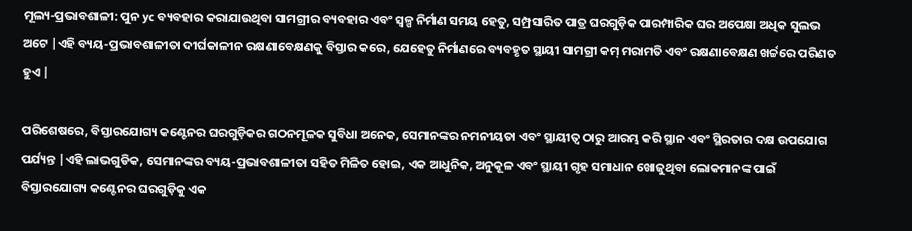ମୂଲ୍ୟ-ପ୍ରଭାବଶାଳୀ: ପୁନ yc ବ୍ୟବହାର କରାଯାଉଥିବା ସାମଗ୍ରୀର ବ୍ୟବହାର ଏବଂ ସ୍ୱଳ୍ପ ନିର୍ମାଣ ସମୟ ହେତୁ, ସମ୍ପ୍ରସାରିତ ପାତ୍ର ଘରଗୁଡ଼ିକ ପାରମ୍ପାରିକ ଘର ଅପେକ୍ଷା ଅଧିକ ସୁଲଭ ଅଟେ |ଏହି ବ୍ୟୟ-ପ୍ରଭାବଶାଳୀତା ଦୀର୍ଘକାଳୀନ ରକ୍ଷଣାବେକ୍ଷଣକୁ ବିସ୍ତାର କରେ, ଯେହେତୁ ନିର୍ମାଣରେ ବ୍ୟବହୃତ ସ୍ଥାୟୀ ସାମଗ୍ରୀ କମ୍ ମରାମତି ଏବଂ ରକ୍ଷଣାବେକ୍ଷଣ ଖର୍ଚ୍ଚରେ ପରିଣତ ହୁଏ |

ପରିଶେଷରେ, ବିସ୍ତାରଯୋଗ୍ୟ କଣ୍ଟେନର ଘରଗୁଡ଼ିକର ଗଠନମୂଳକ ସୁବିଧା ଅନେକ, ସେମାନଙ୍କର ନମନୀୟତା ଏବଂ ସ୍ଥାୟୀତ୍ୱ ଠାରୁ ଆରମ୍ଭ କରି ସ୍ଥାନ ଏବଂ ସ୍ଥିରତାର ଦକ୍ଷ ଉପଯୋଗ ପର୍ଯ୍ୟନ୍ତ |ଏହି ଲାଭଗୁଡିକ, ସେମାନଙ୍କର ବ୍ୟୟ-ପ୍ରଭାବଶାଳୀତା ସହିତ ମିଳିତ ହୋଇ, ଏକ ଆଧୁନିକ, ଅନୁକୂଳ ଏବଂ ସ୍ଥାୟୀ ଗୃହ ସମାଧାନ ଖୋଜୁଥିବା ଲୋକମାନଙ୍କ ପାଇଁ ବିସ୍ତାରଯୋଗ୍ୟ କଣ୍ଟେନର ଘରଗୁଡ଼ିକୁ ଏକ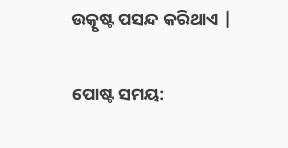ଉତ୍କୃଷ୍ଟ ପସନ୍ଦ କରିଥାଏ |


ପୋଷ୍ଟ ସମୟ: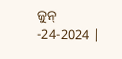ଜୁନ୍ -24-2024 |